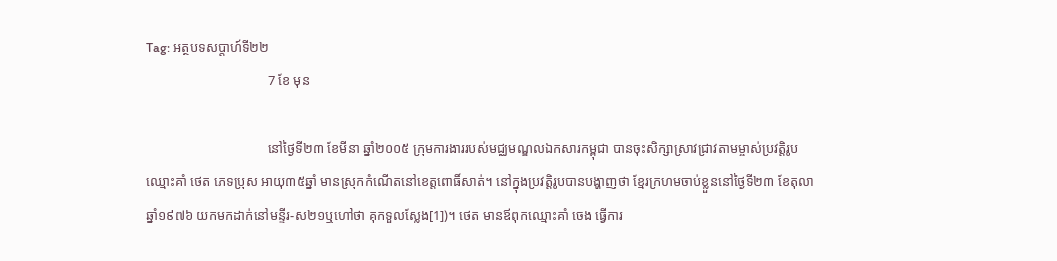Tag: អត្ថបទសប្តាហ៍ទី២២
                                    7 ខែ មុន

                                    នៅថ្ងៃទី២៣ ខែមីនា ឆ្នាំ២០០៥ ក្រុមការងាររបស់មជ្ឈមណ្ឌលឯកសារកម្ពុជា បានចុះសិក្សាស្រាវជ្រាវតាមម្ចាស់ប្រវត្តិរូបឈ្មោះគាំ ថេត ភេទប្រុស អាយុ៣៥ឆ្នាំ មានស្រុកកំណើតនៅខេត្តពោធិ៍សាត់។ នៅក្នុងប្រវត្តិរូបបានបង្ហាញថា ខ្មែរក្រហមចាប់ខ្លួននៅថ្ងៃទី២៣ ខែតុលា ឆ្នាំ១៩៧៦ យកមកដាក់នៅមន្ទីរ-ស២១ឬហៅថា គុកទួលស្លែង[1])។ ថេត មានឪពុកឈ្មោះគាំ ចេង ធ្វើការ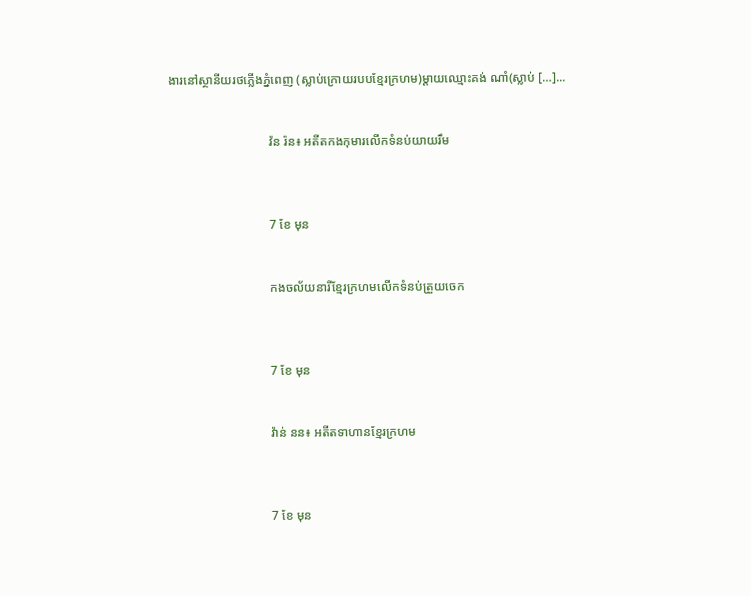ងារនៅស្ថានីយរថភ្លើងភ្នំពេញ (ស្លាប់ក្រោយរបបខ្មែរក្រហម)ម្តាយឈ្មោះគង់ ណាំ(ស្លាប់ […]...


                                វ៉ន រ៉ន៖ អតីតកងកុមារលើកទំនប់យាយរឹម



                                7 ខែ មុន


                                កងចល័យនារីខ្មែរក្រហមលើកទំនប់ត្រួយចេក



                                7 ខែ មុន


                                វ៉ាន់ នន៖ អតីតទាហានខ្មែរក្រហម



                                7 ខែ មុន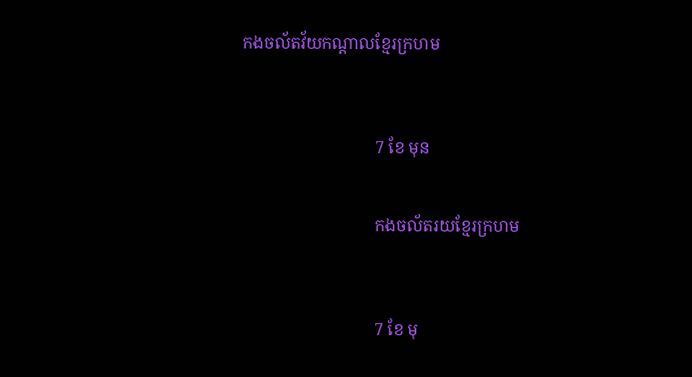កងចល័តវ័យកណ្ដាលខ្មែរក្រហម



                                7 ខែ មុន


                                កងចល័តរយខ្មែរក្រហម



                                7 ខែ មុ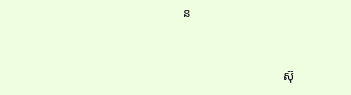ន


                                ស៊ុ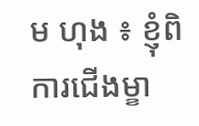ម ហុង ៖ ខ្ញុំពិការជើងម្ខា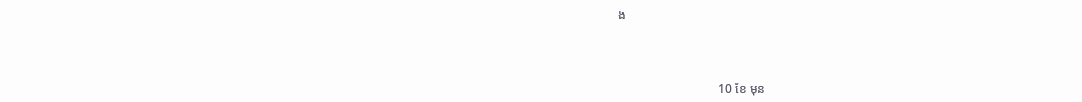ង



                                10 ខែ មុន